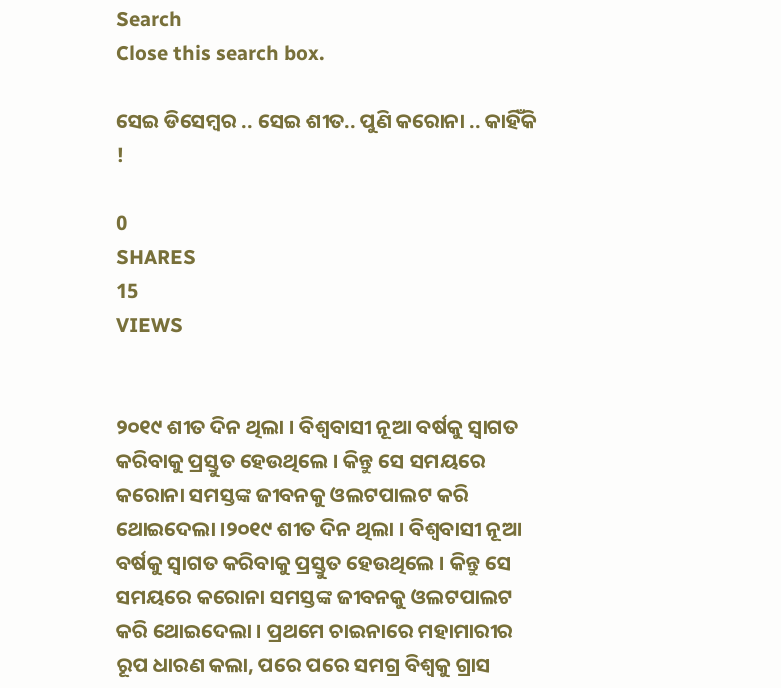Search
Close this search box.

ସେଇ ଡିସେମ୍ବର .. ସେଇ ଶୀତ.. ପୁଣି କରୋନା .. କାହିଁକି !

0
SHARES
15
VIEWS


୨୦୧୯ ଶୀତ ଦିନ ଥିଲା । ବିଶ୍ୱବାସୀ ନୂଆ ବର୍ଷକୁ ସ୍ୱାଗତ କରିବାକୁ ପ୍ରସ୍ତୁତ ହେଉଥିଲେ । କିନ୍ତୁ ସେ ସମୟରେ କରୋନା ସମସ୍ତଙ୍କ ଜୀବନକୁ ଓଲଟପାଲଟ କରି ଥୋଇଦେଲା ।୨୦୧୯ ଶୀତ ଦିନ ଥିଲା । ବିଶ୍ୱବାସୀ ନୂଆ ବର୍ଷକୁ ସ୍ୱାଗତ କରିବାକୁ ପ୍ରସ୍ତୁତ ହେଉଥିଲେ । କିନ୍ତୁ ସେ ସମୟରେ କରୋନା ସମସ୍ତଙ୍କ ଜୀବନକୁ ଓଲଟପାଲଟ କରି ଥୋଇଦେଲା । ପ୍ରଥମେ ଚାଇନାରେ ମହାମାରୀର ରୂପ ଧାରଣ କଲା, ପରେ ପରେ ସମଗ୍ର ବିଶ୍ୱକୁ ଗ୍ରାସ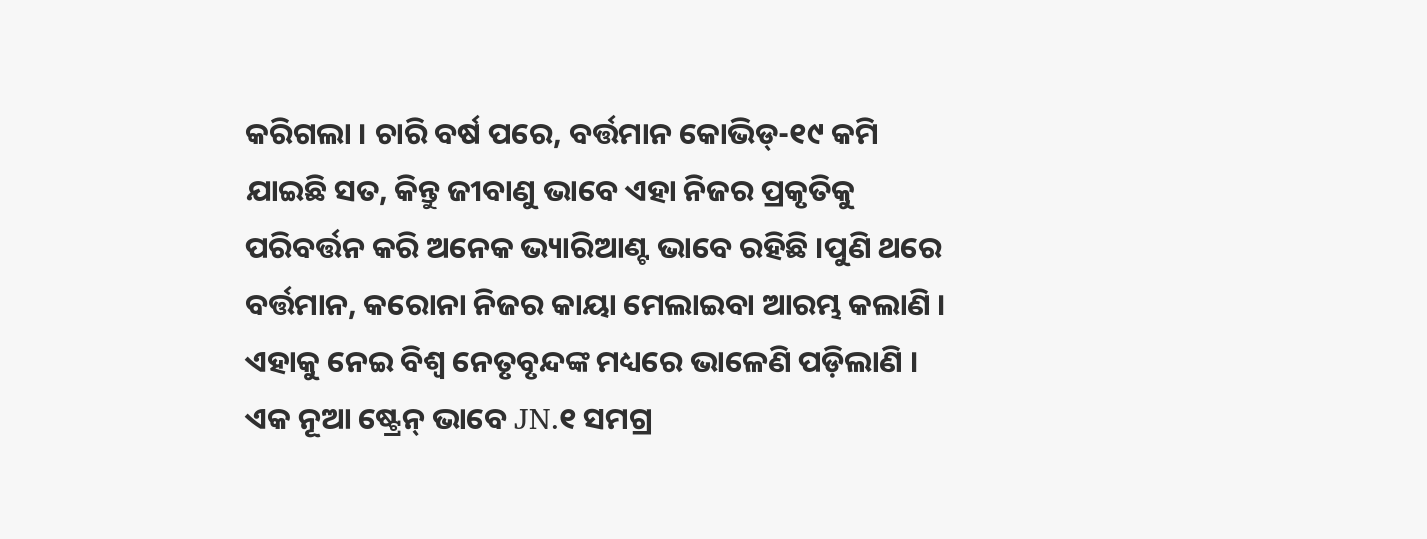କରିଗଲା । ଚାରି ବର୍ଷ ପରେ, ବର୍ତ୍ତମାନ କୋଭିଡ୍-୧୯ କମି ଯାଇଛି ସତ, କିନ୍ତୁ ଜୀବାଣୁ ଭାବେ ଏହା ନିଜର ପ୍ରକୃତିକୁ ପରିବର୍ତ୍ତନ କରି ଅନେକ ଭ୍ୟାରିଆଣ୍ଟ ଭାବେ ରହିଛି ।ପୁଣି ଥରେ ବର୍ତ୍ତମାନ, କରୋନା ନିଜର କାୟା ମେଲାଇବା ଆରମ୍ଭ କଲାଣି । ଏହାକୁ ନେଇ ବିଶ୍ୱ ନେତୃବୃନ୍ଦଙ୍କ ମଧ୍ୟରେ ଭାଳେଣି ପଡ଼ିଲାଣି । ଏକ ନୂଆ ଷ୍ଟ୍ରେନ୍ ଭାବେ JN.୧ ସମଗ୍ର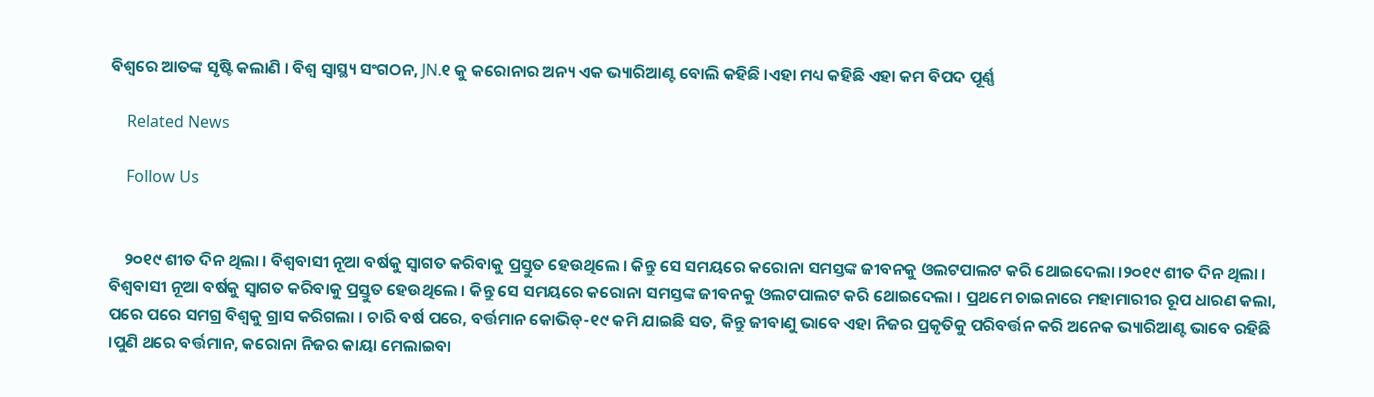ବିଶ୍ୱରେ ଆତଙ୍କ ସୃଷ୍ଟି କଲାଣି । ବିଶ୍ୱ ସ୍ୱାସ୍ଥ୍ୟ ସଂଗଠନ, JN.୧ କୁ କରୋନାର ଅନ୍ୟ ଏକ ଭ୍ୟାରିଆଣ୍ଟ ବୋଲି କହିଛି ।ଏହା ମଧ୍ୟ କହିଛି ଏହା କମ ବିପଦ ପୂର୍ଣ୍ଣ

    Related News

    Follow Us


    ୨୦୧୯ ଶୀତ ଦିନ ଥିଲା । ବିଶ୍ୱବାସୀ ନୂଆ ବର୍ଷକୁ ସ୍ୱାଗତ କରିବାକୁ ପ୍ରସ୍ତୁତ ହେଉଥିଲେ । କିନ୍ତୁ ସେ ସମୟରେ କରୋନା ସମସ୍ତଙ୍କ ଜୀବନକୁ ଓଲଟପାଲଟ କରି ଥୋଇଦେଲା ।୨୦୧୯ ଶୀତ ଦିନ ଥିଲା । ବିଶ୍ୱବାସୀ ନୂଆ ବର୍ଷକୁ ସ୍ୱାଗତ କରିବାକୁ ପ୍ରସ୍ତୁତ ହେଉଥିଲେ । କିନ୍ତୁ ସେ ସମୟରେ କରୋନା ସମସ୍ତଙ୍କ ଜୀବନକୁ ଓଲଟପାଲଟ କରି ଥୋଇଦେଲା । ପ୍ରଥମେ ଚାଇନାରେ ମହାମାରୀର ରୂପ ଧାରଣ କଲା, ପରେ ପରେ ସମଗ୍ର ବିଶ୍ୱକୁ ଗ୍ରାସ କରିଗଲା । ଚାରି ବର୍ଷ ପରେ, ବର୍ତ୍ତମାନ କୋଭିଡ୍-୧୯ କମି ଯାଇଛି ସତ, କିନ୍ତୁ ଜୀବାଣୁ ଭାବେ ଏହା ନିଜର ପ୍ରକୃତିକୁ ପରିବର୍ତ୍ତନ କରି ଅନେକ ଭ୍ୟାରିଆଣ୍ଟ ଭାବେ ରହିଛି ।ପୁଣି ଥରେ ବର୍ତ୍ତମାନ, କରୋନା ନିଜର କାୟା ମେଲାଇବା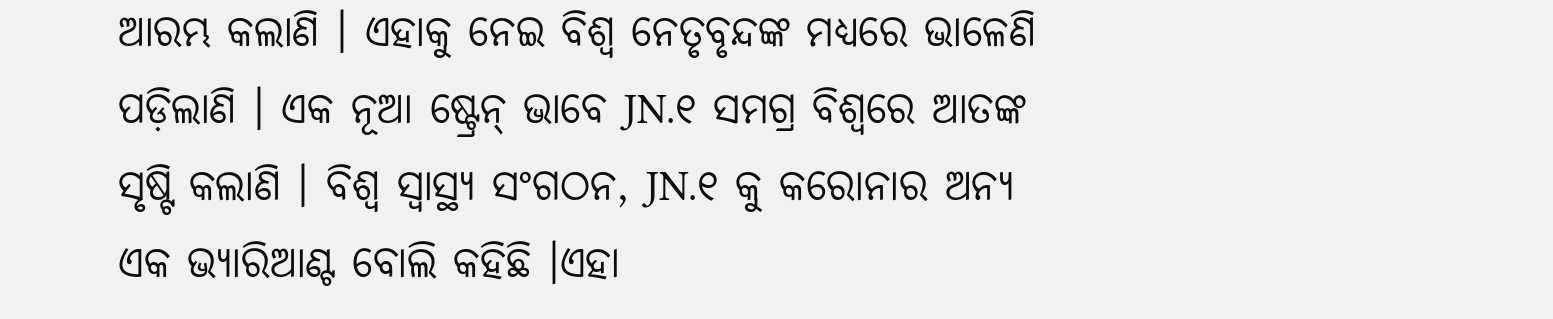ଆରମ୍ଭ କଲାଣି । ଏହାକୁ ନେଇ ବିଶ୍ୱ ନେତୃବୃନ୍ଦଙ୍କ ମଧ୍ୟରେ ଭାଳେଣି ପଡ଼ିଲାଣି । ଏକ ନୂଆ ଷ୍ଟ୍ରେନ୍ ଭାବେ JN.୧ ସମଗ୍ର ବିଶ୍ୱରେ ଆତଙ୍କ ସୃଷ୍ଟି କଲାଣି । ବିଶ୍ୱ ସ୍ୱାସ୍ଥ୍ୟ ସଂଗଠନ, JN.୧ କୁ କରୋନାର ଅନ୍ୟ ଏକ ଭ୍ୟାରିଆଣ୍ଟ ବୋଲି କହିଛି ।ଏହା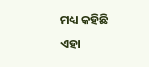ମଧ୍ୟ କହିଛି ଏହା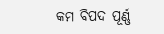କମ ବିପଦ ପୂର୍ଣ୍ଣ